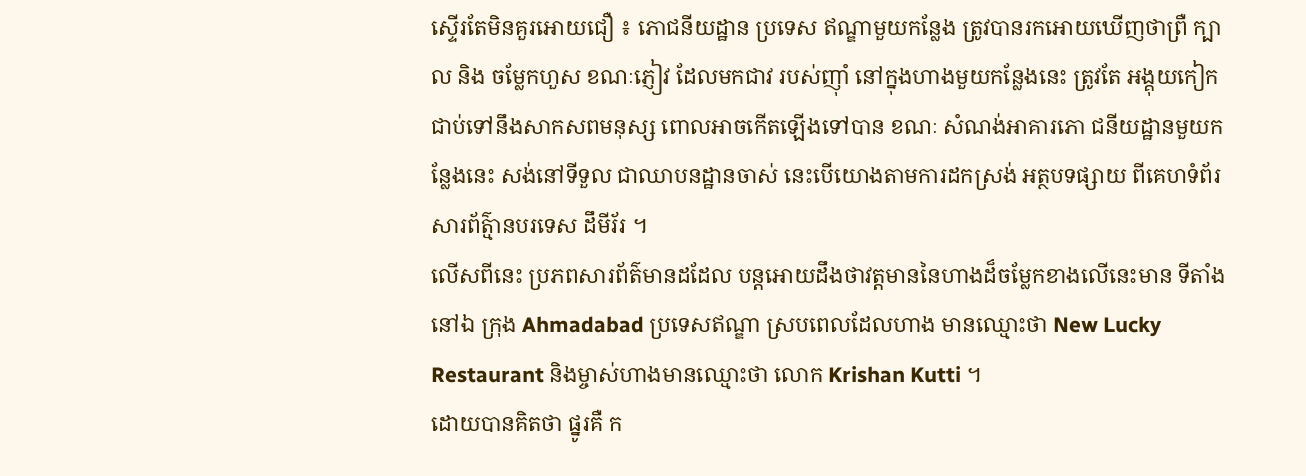ស្ទើរតែមិនគួរអោយជឿ ៖ ភោជនីយដ្ឋាន ប្រទេស ឥណ្ឌាមួយកន្លែង ត្រូវបានរកអោយឃើញថាព្រឺ ក្បាល និង ចម្លែកហួស ខណៈភ្ញៀវ ដែលមកជាវ របស់ញ៉ាំ នៅក្នុងហាងមួយកន្លែងនេះ ត្រូវតែ អង្គុយកៀកជាប់ទៅនឹងសាកសពមនុស្ស ពោលអាចកើតឡើងទៅបាន ខណៈ សំណង់អាគារភោ ជនីយដ្ឋានមួយកន្លែងនេះ សង់នៅទីទួល ជាឈាបនដ្ឋានចាស់ នេះបើយោងតាមការដកស្រង់ អត្ថបទផ្សាយ ពីគេហទំព័រ សារព័ត៌្មានបរទេស ដឹមីរ័រ ។
លើសពីនេះ ប្រភពសារព័ត៌មានដដែល បន្តអោយដឹងថាវត្តមាននៃហាងដ៏ចម្លែកខាងលើនេះមាន ទីតាំងនៅឯ ក្រុង Ahmadabad ប្រទេសឥណ្ឌា ស្របពេលដែលហាង មានឈ្មោះថា New Lucky Restaurant និងម្ចាស់ហាងមានឈ្មោះថា លោក Krishan Kutti ។
ដោយបានគិតថា ផ្នូរគឺ ក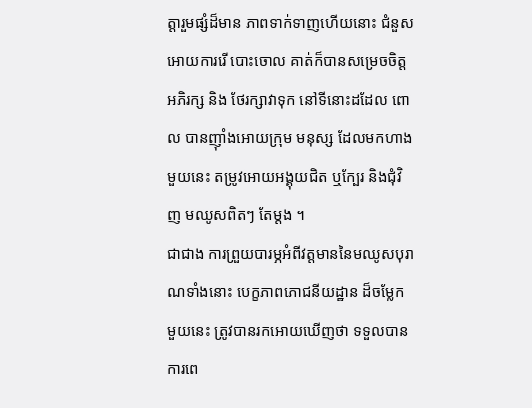ត្តារួមផ្សំដ៏មាន ភាពទាក់ទាញហើយនោះ ជំនួស អោយការរើ បោះចោល គាត់ក៏បានសម្រេចចិត្ត អភិរក្ស និង ថែរក្សាវាទុក នៅទីនោះដដែល ពោល បានញ៉ាំងអោយក្រុម មនុស្ស ដែលមកហាងមួយនេះ តម្រូវអោយអង្គុយជិត ឬក្បែរ និងជុំវិញ មឈូសពិតៗ តែម្តង ។
ជាជាង ការព្រួយបារម្ភអំពីវត្តមាននៃមឈូសបុរាណទាំងនោះ បេក្ខភាពភោជនីយដ្ឋាន ដ៏ចម្លែក មួយនេះ ត្រូវបានរកអោយឃើញថា ទទួលបានការពេ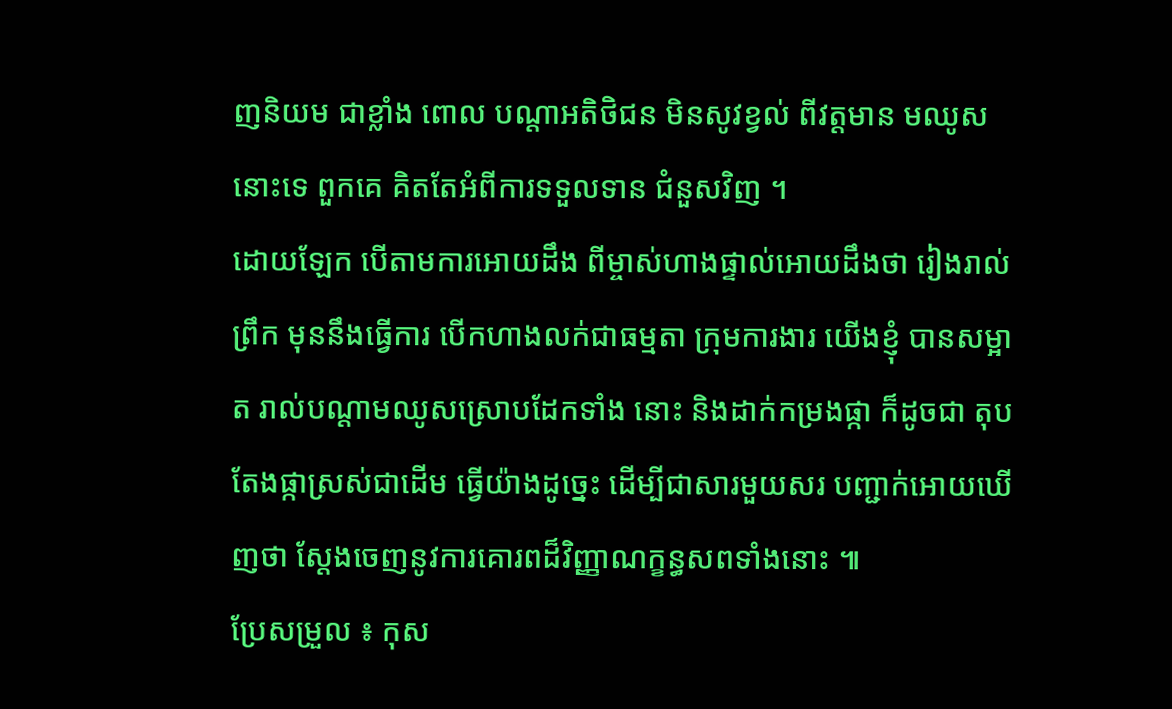ញនិយម ជាខ្លាំង ពោល បណ្តាអតិថិជន មិនសូវខ្វល់ ពីវត្តមាន មឈូសនោះទេ ពួកគេ គិតតែអំពីការទទួលទាន ជំនួសវិញ ។
ដោយឡែក បើតាមការអោយដឹង ពីម្ចាស់ហាងផ្ទាល់អោយដឹងថា រៀងរាល់ព្រឹក មុននឹងធ្វើការ បើកហាងលក់ជាធម្មតា ក្រុមការងារ យើងខ្ញុំ បានសម្អាត រាល់បណ្តាមឈូសស្រោបដែកទាំង នោះ និងដាក់កម្រងផ្កា ក៏ដូចជា តុបតែងផ្កាស្រស់ជាដើម ធ្វើយ៉ាងដូច្នេះ ដើម្បីជាសារមួយសរ បញ្ជាក់អោយឃើញថា ស្តែងចេញនូវការគោរពដ៏វិញ្ញាណក្ខន្ធសពទាំងនោះ ៕
ប្រែសម្រួល ៖ កុស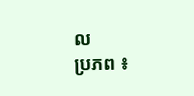ល
ប្រភព ៖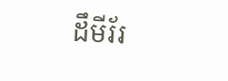ដឹមីរ័រ